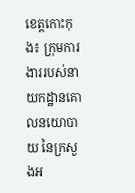ខេត្តកោះកុង៖ ក្រុមការងាររបស់នាយកដ្ឋានគោលនយោបាយ នៃក្រសួងអ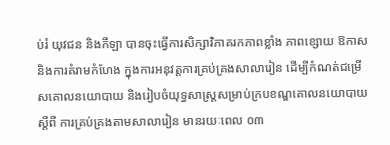ប់រំ យុវជន និងកីឡា បានចុះធ្វើការសិក្សាវិភាគរកភាពខ្លាំង ភាពខ្សោយ ឱកាស និងការគំរាមកំហែង ក្នុងការអនុវត្តការគ្រប់គ្រងសាលារៀន ដើម្បីកំណត់ជម្រើសគោលនយោបាយ និងរៀបចំយុទ្ធសាស្រ្តសម្រាប់ក្របខណ្ឌគោលនយោបាយស្តីពី ការគ្រប់គ្រងតាមសាលារៀន មានរយៈពេល ០៣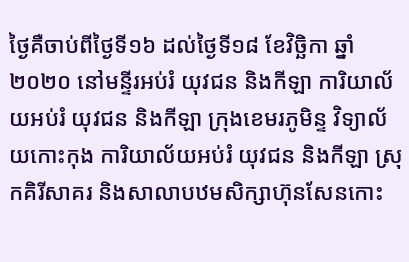ថ្ងៃគឺចាប់ពីថ្ងៃទី១៦ ដល់ថ្ងៃទី១៨ ខែវិច្ឆិកា ឆ្នាំ២០២០ នៅមន្ទីរអប់រំ យុវជន និងកីឡា ការិយាល័យអប់រំ យុវជន និងកីឡា ក្រុងខេមរភូមិន្ទ វិទ្យាល័យកោះកុង ការិយាល័យអប់រំ យុវជន និងកីឡា ស្រុកគិរីសាគរ និងសាលាបឋមសិក្សាហ៊ុនសែនកោះ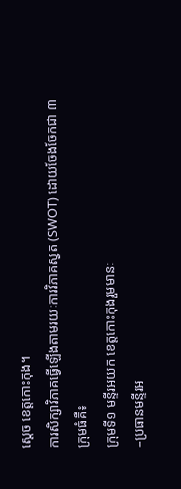ស្តេច ខេត្តកោះកុង។
ការសិក្សាវិភាគធ្វើឡើងតាមរយៈការវិភាគស្វត (SWOT) ដោយចែងចែកជា ៣ ក្រុមធំគឺ៖
ក្រុមទី១ មន្ទីរអយក ខេត្តកោះកុងរួមមានៈ
–ប្រធានមន្ទីរអ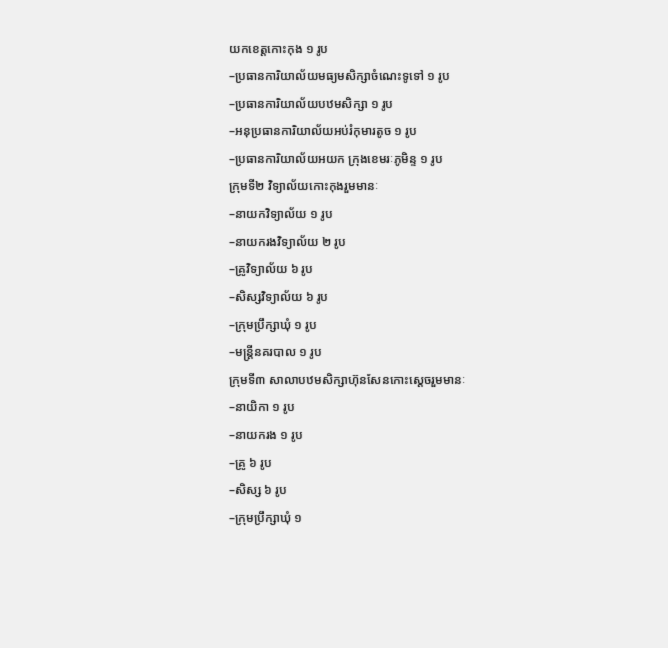យកខេត្តកោះកុង ១ រូប
–ប្រធានការិយាល័យមធ្យមសិក្សាចំណេះទូទៅ ១ រូប
–ប្រធានការិយាល័យបឋមសិក្សា ១ រូប
–អនុប្រធានការិយាល័យអប់រំកុមារតូច ១ រូប
–ប្រធានការិយាល័យអយក ក្រុងខេមរៈភូមិន្ទ ១ រូប
ក្រុមទី២ វិទ្យាល័យកោះកុងរួមមានៈ
–នាយកវិទ្យាល័យ ១ រូប
–នាយករងវិទ្យាល័យ ២ រូប
–គ្រូវិទ្យាល័យ ៦ រូប
–សិស្សវិទ្យាល័យ ៦ រូប
–ក្រុមប្រឹក្សាឃុំ ១ រូប
–មន្ត្រីនគរបាល ១ រូប
ក្រុមទី៣ សាលាបឋមសិក្សាហ៊ុនសែនកោះស្តេចរួមមានៈ
–នាយិកា ១ រូប
–នាយករង ១ រូប
–គ្រូ ៦ រូប
–សិស្ស ៦ រូប
–ក្រុមប្រឹក្សាឃុំ ១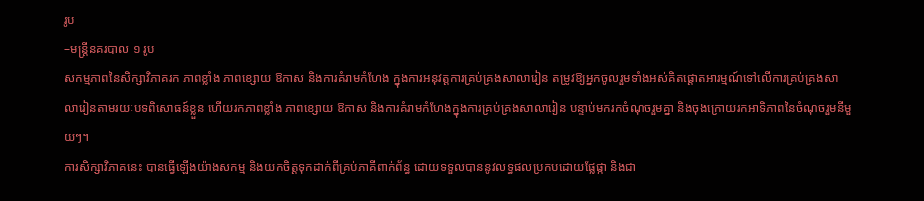រូប
–មន្ត្រីនគរបាល ១ រូប
សកម្មភាពនៃសិក្សាវិភាគរក ភាពខ្លាំង ភាពខ្សោយ ឱកាស និងការគំរាមកំហែង ក្នុងការអនុវត្តការគ្រប់គ្រងសាលារៀន តម្រូវឱ្យអ្នកចូលរួមទាំងអស់គិតផ្តោតអារម្មណ៍ទៅលើការគ្រប់គ្រងសាលារៀនតាមរយៈបទពិសោធន៍ខ្លួន ហើយរកភាពខ្លាំង ភាពខ្សោយ ឱកាស និងការគំរាមកំហែងក្នុងការគ្រប់គ្រងសាលារៀន បន្ទាប់មករកចំណុចរួមគ្នា និងចុងក្រោយរកអាទិភាពនៃចំណុចរួមនីមួយៗ។
ការសិក្សាវិភាគនេះ បានធ្វើឡើងយ៉ាងសកម្ម និងយកចិត្តទុកដាក់ពីគ្រប់ភាគីពាក់ព័ន្ធ ដោយទទួលបាននូវលទ្ធផលប្រកបដោយផ្លែផ្កា និងជា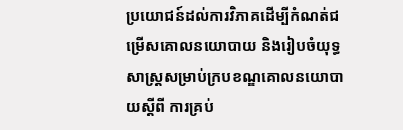ប្រយោជន៍ដល់ការវិភាគដើម្បីកំណត់ជម្រើសគោលនយោបាយ និងរៀបចំយុទ្ធសាស្រ្តសម្រាប់ក្របខណ្ឌគោលនយោបាយស្តីពី ការគ្រប់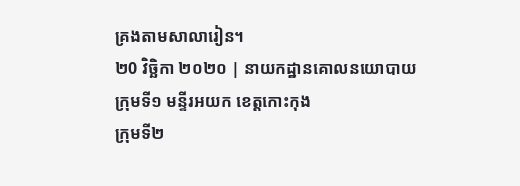គ្រងតាមសាលារៀន។
២0 វិច្ឆិកា ២០២០ | នាយកដ្ឋានគោលនយោបាយ
ក្រុមទី១ មន្ទីរអយក ខេត្តកោះកុង
ក្រុមទី២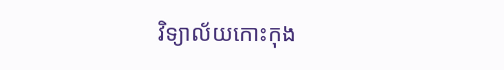វិទ្យាល័យកោះកុង